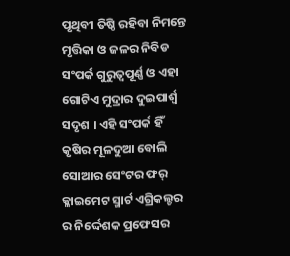ପୃଥିବୀ ତିଷ୍ଠି ରହିବା ନିମନ୍ତେ ମୃତ୍ତିକା ଓ ଜଳର ନିବିଡ ସଂପର୍କ ଗୁରୁତ୍ୱପୂର୍ଣ୍ଣ ଓ ଏହା ଗୋଟିଏ ମୁଦ୍ରାର ଦୁଇପାର୍ଶ୍ଵ ସଦୃଶ । ଏହି ସଂପର୍କ ହିଁ କୃଷିର ମୂଳଦୁଆ ବୋଲି ସୋଆର ସେଂଟର ଫର୍ କ୍ଳାଇମେଟ ସ୍ମାର୍ଟ ଏଗ୍ରିକଲ୍ଚର ର ନିର୍ଦ୍ଦେଶକ ପ୍ରଫେସର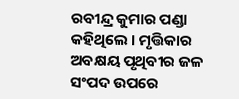ରବୀନ୍ଦ୍ର କୁମାର ପଣ୍ଡା କହିଥିଲେ । ମୃତ୍ତିକାର ଅବକ୍ଷୟ ପୃଥିବୀର ଜଳ ସଂପଦ ଉପରେ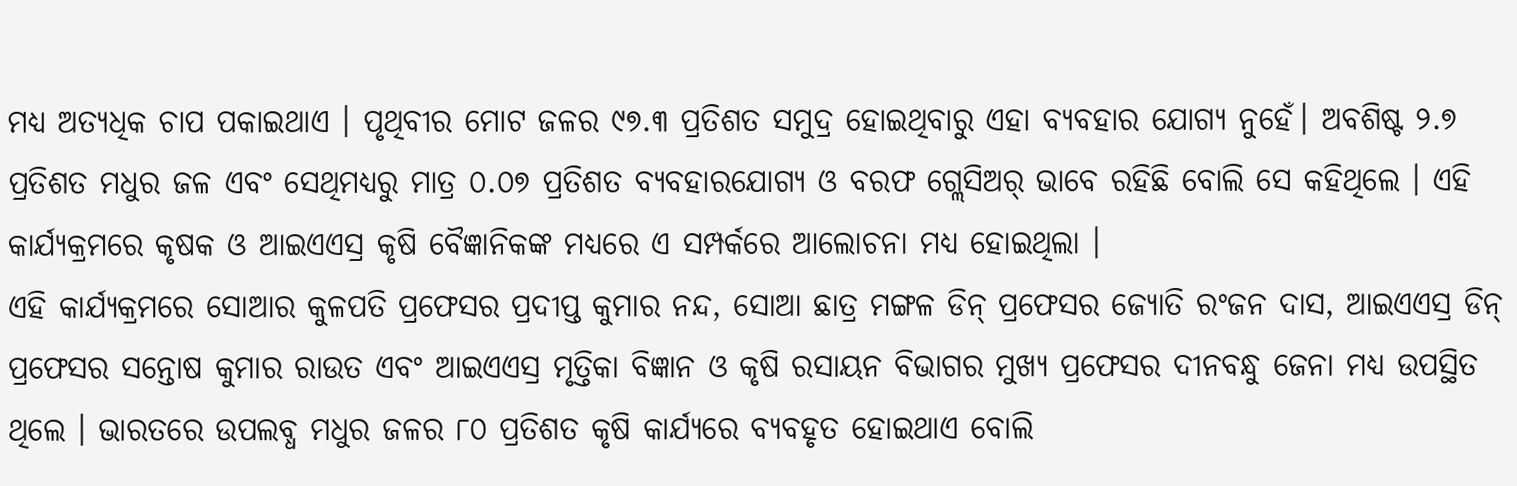ମଧ୍ୟ ଅତ୍ୟଧିକ ଚାପ ପକାଇଥାଏ । ପୃଥିବୀର ମୋଟ ଜଳର ୯୭.୩ ପ୍ରତିଶତ ସମୁଦ୍ର ହୋଇଥିବାରୁ ଏହା ବ୍ୟବହାର ଯୋଗ୍ୟ ନୁହେଁ। ଅବଶିଷ୍ଟ ୨.୭ ପ୍ରତିଶତ ମଧୁର ଜଳ ଏବଂ ସେଥିମଧ୍ୟରୁ ମାତ୍ର ୦.୦୭ ପ୍ରତିଶତ ବ୍ୟବହାରଯୋଗ୍ୟ ଓ ବରଫ ଗ୍ଲେସିଅର୍ ଭାବେ ରହିଛି ବୋଲି ସେ କହିଥିଲେ । ଏହି କାର୍ଯ୍ୟକ୍ରମରେ କୃଷକ ଓ ଆଇଏଏସ୍ର କୃଷି ବୈଜ୍ଞାନିକଙ୍କ ମଧ୍ୟରେ ଏ ସମ୍ପର୍କରେ ଆଲୋଚନା ମଧ୍ୟ ହୋଇଥିଲା ।
ଏହି କାର୍ଯ୍ୟକ୍ରମରେ ସୋଆର କୁଳପତି ପ୍ରଫେସର ପ୍ରଦୀପ୍ତ କୁମାର ନନ୍ଦ, ସୋଆ ଛାତ୍ର ମଙ୍ଗଳ ଡିନ୍ ପ୍ରଫେସର ଜ୍ୟୋତି ରଂଜନ ଦାସ, ଆଇଏଏସ୍ର ଡିନ୍ ପ୍ରଫେସର ସନ୍ତୋଷ କୁମାର ରାଉତ ଏବଂ ଆଇଏଏସ୍ର ମୃତ୍ତିକା ବିଜ୍ଞାନ ଓ କୃଷି ରସାୟନ ବିଭାଗର ମୁଖ୍ୟ ପ୍ରଫେସର ଦୀନବନ୍ଧୁ ଜେନା ମଧ୍ୟ ଉପସ୍ଥିତ ଥିଲେ । ଭାରତରେ ଉପଲବ୍ଧ ମଧୁର ଜଳର ୮୦ ପ୍ରତିଶତ କୃଷି କାର୍ଯ୍ୟରେ ବ୍ୟବହୃତ ହୋଇଥାଏ ବୋଲି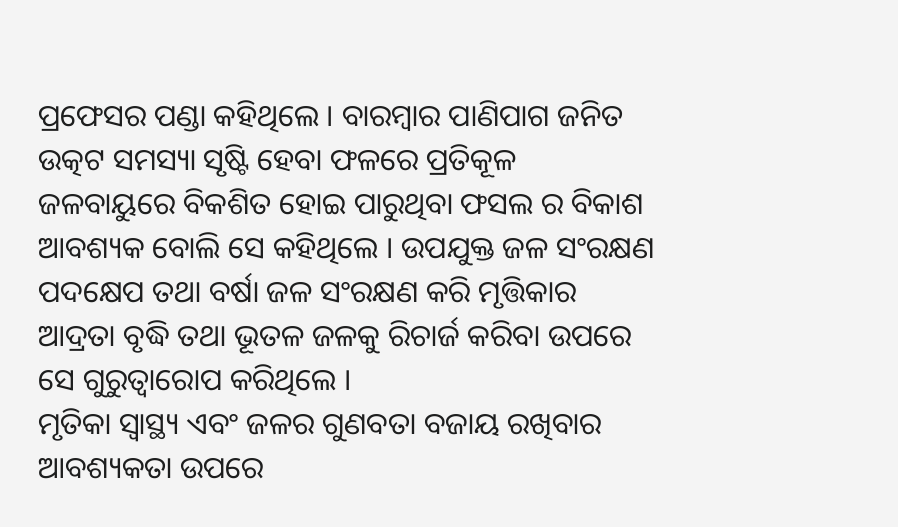ପ୍ରଫେସର ପଣ୍ଡା କହିଥିଲେ । ବାରମ୍ବାର ପାଣିପାଗ ଜନିତ ଉତ୍କଟ ସମସ୍ୟା ସୃଷ୍ଟି ହେବା ଫଳରେ ପ୍ରତିକୂଳ ଜଳବାୟୁରେ ବିକଶିତ ହୋଇ ପାରୁଥିବା ଫସଲ ର ବିକାଶ ଆବଶ୍ୟକ ବୋଲି ସେ କହିଥିଲେ । ଉପଯୁକ୍ତ ଜଳ ସଂରକ୍ଷଣ ପଦକ୍ଷେପ ତଥା ବର୍ଷା ଜଳ ସଂରକ୍ଷଣ କରି ମୃତ୍ତିକାର ଆଦ୍ରତା ବୃଦ୍ଧି ତଥା ଭୂତଳ ଜଳକୁ ରିଚାର୍ଜ କରିବା ଉପରେ ସେ ଗୁରୁତ୍ୱାରୋପ କରିଥିଲେ ।
ମୃତିକା ସ୍ୱାସ୍ଥ୍ୟ ଏବଂ ଜଳର ଗୁଣବତା ବଜାୟ ରଖିବାର ଆବଶ୍ୟକତା ଉପରେ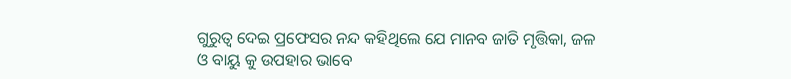ଗୁରୁତ୍ବ ଦେଇ ପ୍ରଫେସର ନନ୍ଦ କହିଥିଲେ ଯେ ମାନବ ଜାତି ମୃତ୍ତିକା, ଜଳ ଓ ବାୟୁ କୁ ଉପହାର ଭାବେ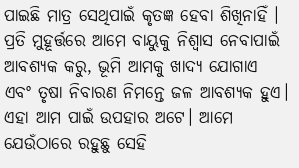ପାଇଛି ମାତ୍ର ସେଥିପାଇଁ କୃତଜ୍ଞ ହେବା ଶିଖିନାହିଁ । ପ୍ରତି ମୁହୂର୍ତ୍ତରେ ଆମେ ବାୟୁକୁ ନିଶ୍ୱାସ ନେବାପାଇଁ ଆବଶ୍ୟକ କରୁ, ଭୂମି ଆମକୁ ଖାଦ୍ୟ ଯୋଗାଏ ଏବଂ ତୃଷା ନିବାରଣ ନିମନ୍ତେ ଜଳ ଆବଶ୍ୟକ ହୁଏ। ଏହା ଆମ ପାଇଁ ଉପହାର ଅଟେ। ଆମେ ଯେଉଁଠାରେ ରହୁଛୁ ସେହି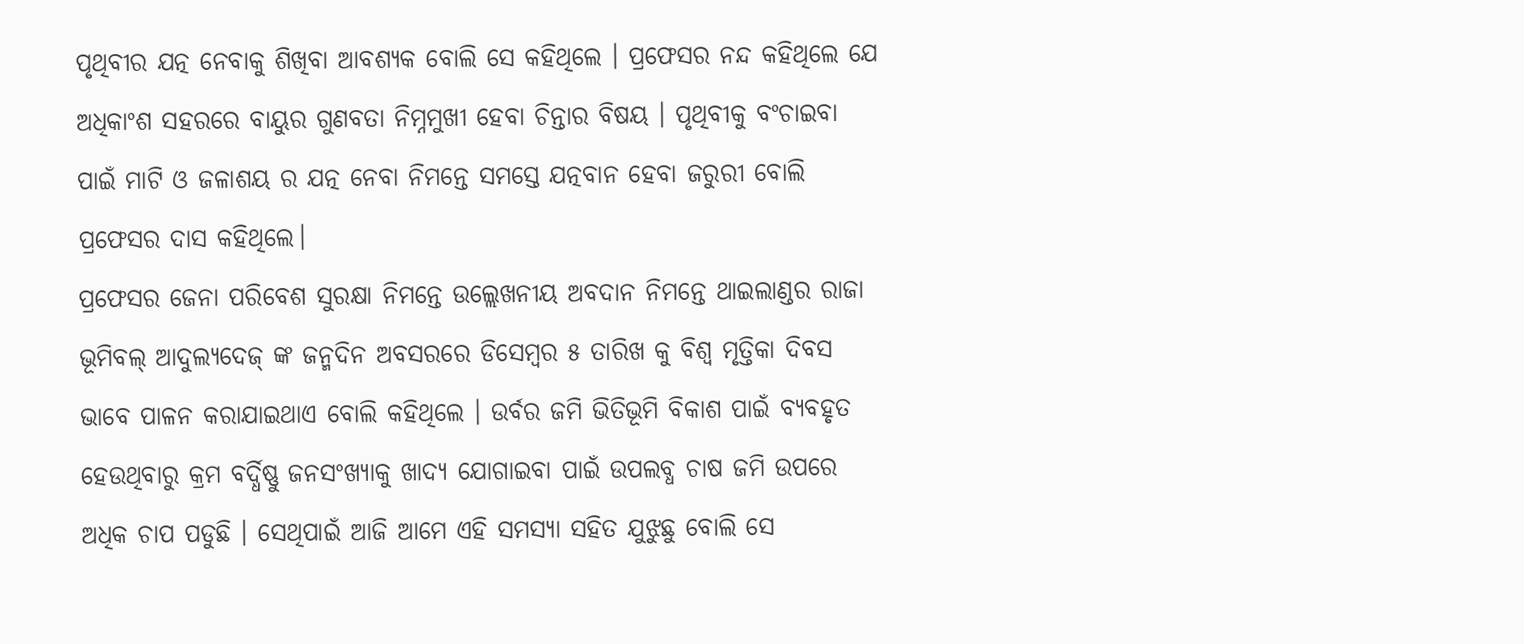ପୃଥିବୀର ଯତ୍ନ ନେବାକୁ ଶିଖିବା ଆବଶ୍ୟକ ବୋଲି ସେ କହିଥିଲେ । ପ୍ରଫେସର ନନ୍ଦ କହିଥିଲେ ଯେ ଅଧିକାଂଶ ସହରରେ ବାୟୁର ଗୁଣବତା ନିମ୍ନମୁଖୀ ହେବା ଚିନ୍ତାର ବିଷୟ । ପୃଥିବୀକୁ ବଂଚାଇବା ପାଇଁ ମାଟି ଓ ଜଳାଶୟ ର ଯତ୍ନ ନେବା ନିମନ୍ତେ ସମସ୍ତେ ଯତ୍ନବାନ ହେବା ଜରୁରୀ ବୋଲି ପ୍ରଫେସର ଦାସ କହିଥିଲେ।
ପ୍ରଫେସର ଜେନା ପରିବେଶ ସୁରକ୍ଷା ନିମନ୍ତେ ଉଲ୍ଲେଖନୀୟ ଅବଦାନ ନିମନ୍ତେ ଥାଇଲାଣ୍ଡର ରାଜା ଭୂମିବଲ୍ ଆଦୁଲ୍ୟଦେଜ୍ ଙ୍କ ଜନ୍ମଦିନ ଅବସରରେ ଡିସେମ୍ବର ୫ ତାରିଖ କୁ ବିଶ୍ୱ ମୃତ୍ତିକା ଦିବସ ଭାବେ ପାଳନ କରାଯାଇଥାଏ ବୋଲି କହିଥିଲେ । ଉର୍ବର ଜମି ଭିତିଭୂମି ବିକାଶ ପାଇଁ ବ୍ୟବହୃତ ହେଉଥିବାରୁ କ୍ରମ ବର୍ଦ୍ଧିଷ୍ଣୁ ଜନସଂଖ୍ୟାକୁ ଖାଦ୍ୟ ଯୋଗାଇବା ପାଇଁ ଉପଲବ୍ଧ ଚାଷ ଜମି ଉପରେ ଅଧିକ ଚାପ ପଡୁଛି । ସେଥିପାଇଁ ଆଜି ଆମେ ଏହି ସମସ୍ୟା ସହିତ ଯୁଝୁଛୁ ବୋଲି ସେ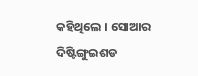କହିଥିଲେ । ସୋଆର ଦିଷ୍ଟିଙ୍ଗୁଇଶଡ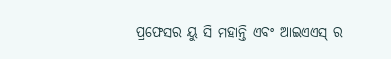ପ୍ରଫେସର ୟୁ ସି ମହାନ୍ତି ଏବଂ ଆଇଏଏସ୍ ର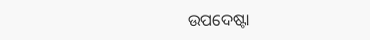ଉପଦେଷ୍ଟା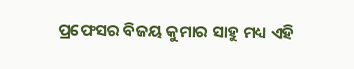ପ୍ରଫେସର ବିଜୟ କୁମାର ସାହୁ ମଧ୍ୟ ଏହି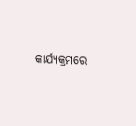କାର୍ଯ୍ୟକ୍ରମରେ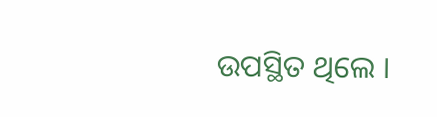ଉପସ୍ଥିତ ଥିଲେ ।